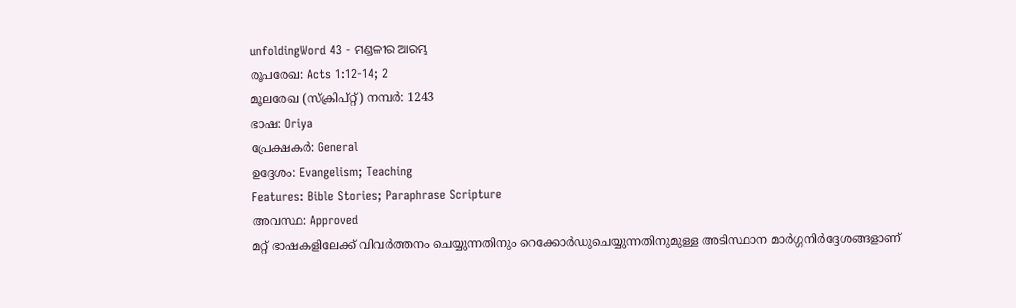unfoldingWord 43 - ମଣ୍ଡଳୀର ଆରମ୍ଭ
രൂപരേഖ: Acts 1:12-14; 2
മൂലരേഖ (സ്ക്രിപ്റ്റ്) നമ്പർ: 1243
ഭാഷ: Oriya
പ്രേക്ഷകർ: General
ഉദ്ദേശം: Evangelism; Teaching
Features: Bible Stories; Paraphrase Scripture
അവസ്ഥ: Approved
മറ്റ് ഭാഷകളിലേക്ക് വിവർത്തനം ചെയ്യുന്നതിനും റെക്കോർഡുചെയ്യുന്നതിനുമുള്ള അടിസ്ഥാന മാർഗ്ഗനിർദ്ദേശങ്ങളാണ്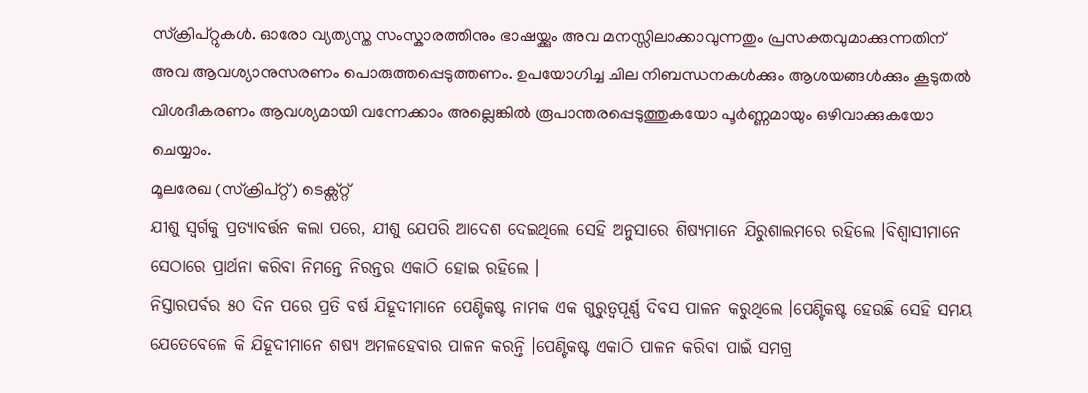സ്ക്രിപ്റ്റുകൾ. ഓരോ വ്യത്യസ്ത സംസ്കാരത്തിനും ഭാഷയ്ക്കും അവ മനസ്സിലാക്കാവുന്നതും പ്രസക്തവുമാക്കുന്നതിന് അവ ആവശ്യാനുസരണം പൊരുത്തപ്പെടുത്തണം. ഉപയോഗിച്ച ചില നിബന്ധനകൾക്കും ആശയങ്ങൾക്കും കൂടുതൽ വിശദീകരണം ആവശ്യമായി വന്നേക്കാം അല്ലെങ്കിൽ രൂപാന്തരപ്പെടുത്തുകയോ പൂർണ്ണമായും ഒഴിവാക്കുകയോ ചെയ്യാം.
മൂലരേഖ (സ്ക്രിപ്റ്റ്) ടെക്സ്റ്റ്
ଯୀଶୁ ସ୍ଵର୍ଗକୁ ପ୍ରତ୍ୟାବର୍ତ୍ତନ କଲା ପରେ, ଯୀଶୁ ଯେପରି ଆଦେଶ ଦେଇଥିଲେ ସେହି ଅନୁସାରେ ଶିଷ୍ୟମାନେ ଯିରୁଶାଲମରେ ରହିଲେ ।ବିଶ୍ଵାସୀମାନେ ସେଠାରେ ପ୍ରାର୍ଥନା କରିବା ନିମନ୍ତେ ନିରନ୍ତର ଏକାଠି ହୋଇ ରହିଲେ ।
ନିସ୍ତାରପର୍ବର ୫୦ ଦିନ ପରେ ପ୍ରତି ବର୍ଷ ଯିହୂଦୀମାନେ ପେଣ୍ଟିକଷ୍ଟ ନାମକ ଏକ ଗୁରୁତ୍ବପୂର୍ଣ୍ଣ ଦିବସ ପାଳନ କରୁଥିଲେ ।ପେଣ୍ଟିକଷ୍ଟ ହେଉଛି ସେହି ସମୟ ଯେତେବେଳେ କି ଯିହୂଦୀମାନେ ଶଷ୍ୟ ଅମଳହେବାର ପାଳନ କରନ୍ତି ।ପେଣ୍ଟିକଷ୍ଟ ଏକାଠି ପାଳନ କରିବା ପାଇଁ ସମଗ୍ର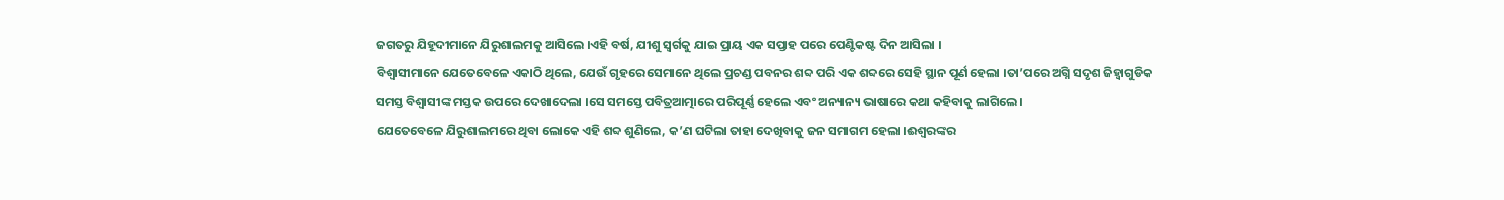ଜଗତରୁ ଯିହୂଦୀମାନେ ଯିରୁଶାଲମକୁ ଆସିଲେ ।ଏହି ବର୍ଷ, ଯୀଶୁ ସ୍ଵର୍ଗକୁ ଯାଇ ପ୍ରାୟ ଏକ ସପ୍ତାହ ପରେ ପେଣ୍ଟିକଷ୍ଟ ଦିନ ଆସିଲା ।
ବିଶ୍ଵାସୀମାନେ ଯେତେବେଳେ ଏକାଠି ଥିଲେ, ଯେଉଁ ଗୃହରେ ସେମାନେ ଥିଲେ ପ୍ରଚଣ୍ଡ ପବନର ଶବ୍ଦ ପରି ଏକ ଶବ୍ଦରେ ସେହି ସ୍ଥାନ ପୂର୍ଣ ହେଲା ।ତା’ପରେ ଅଗ୍ନି ସଦୃଶ ଜିହ୍ବାଗୁଡିକ ସମସ୍ତ ବିଶ୍ଵାସୀଙ୍କ ମସ୍ତକ ଉପରେ ଦେଖାଦେଲା ।ସେ ସମସ୍ତେ ପବିତ୍ରଆତ୍ମାରେ ପରିପୂର୍ଣ୍ଣ ହେଲେ ଏବଂ ଅନ୍ୟାନ୍ୟ ଭାଷାରେ କଥା କହିବାକୁ ଲାଗିଲେ।
ଯେତେବେଳେ ଯିରୁଶାଲମରେ ଥିବା ଲୋକେ ଏହି ଶବ୍ଦ ଶୁଣିଲେ, କ’ଣ ଘଟିଲା ତାହା ଦେଖିବାକୁ ଜନ ସମାଗମ ହେଲା ।ଈଶ୍ଵରଙ୍କର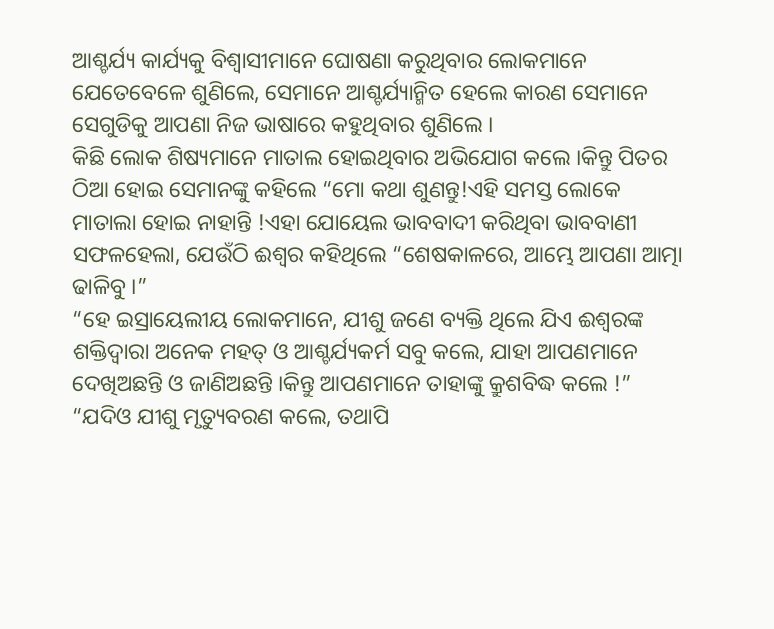ଆଶ୍ଚର୍ଯ୍ୟ କାର୍ଯ୍ୟକୁ ବିଶ୍ଵାସୀମାନେ ଘୋଷଣା କରୁଥିବାର ଲୋକମାନେ ଯେତେବେଳେ ଶୁଣିଲେ, ସେମାନେ ଆଶ୍ଚର୍ଯ୍ୟାନ୍ମିତ ହେଲେ କାରଣ ସେମାନେ ସେଗୁଡିକୁ ଆପଣା ନିଜ ଭାଷାରେ କହୁଥିବାର ଶୁଣିଲେ ।
କିଛି ଲୋକ ଶିଷ୍ୟମାନେ ମାତାଲ ହୋଇଥିବାର ଅଭିଯୋଗ କଲେ ।କିନ୍ତୁ ପିତର ଠିଆ ହୋଇ ସେମାନଙ୍କୁ କହିଲେ “ମୋ କଥା ଶୁଣନ୍ତୁ!ଏହି ସମସ୍ତ ଲୋକେ ମାତାଲା ହୋଇ ନାହାନ୍ତି !ଏହା ଯୋୟେଲ ଭାବବାଦୀ କରିଥିବା ଭାବବାଣୀ ସଫଳହେଲା, ଯେଉଁଠି ଈଶ୍ଵର କହିଥିଲେ “ଶେଷକାଳରେ, ଆମ୍ଭେ ଆପଣା ଆତ୍ମା ଢାଳିବୁ ।”
“ହେ ଇସ୍ରାୟେଲୀୟ ଲୋକମାନେ, ଯୀଶୁ ଜଣେ ବ୍ୟକ୍ତି ଥିଲେ ଯିଏ ଈଶ୍ଵରଙ୍କ ଶକ୍ତିଦ୍ଵାରା ଅନେକ ମହତ୍ ଓ ଆଶ୍ଚର୍ଯ୍ୟକର୍ମ ସବୁ କଲେ, ଯାହା ଆପଣମାନେ ଦେଖିଅଛନ୍ତି ଓ ଜାଣିଅଛନ୍ତି ।କିନ୍ତୁ ଆପଣମାନେ ତାହାଙ୍କୁ କ୍ରୁଶବିଦ୍ଧ କଲେ !”
“ଯଦିଓ ଯୀଶୁ ମୃତ୍ୟୁବରଣ କଲେ, ତଥାପି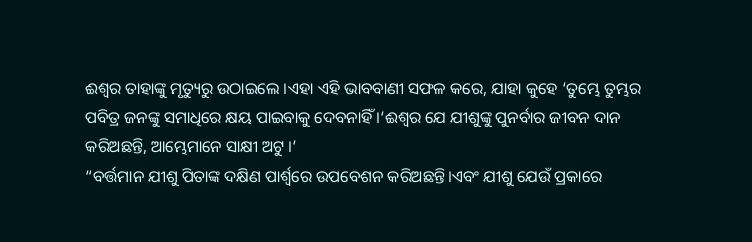ଈଶ୍ଵର ତାହାଙ୍କୁ ମୃତ୍ୟୁରୁ ଉଠାଇଲେ ।ଏହା ଏହି ଭାବବାଣୀ ସଫଳ କରେ, ଯାହା କୁହେ ‘ତୁମ୍ଭେ ତୁମ୍ଭର ପବିତ୍ର ଜନଙ୍କୁ ସମାଧିରେ କ୍ଷୟ ପାଇବାକୁ ଦେବନାହିଁ ।‘ଈଶ୍ଵର ଯେ ଯୀଶୁଙ୍କୁ ପୁନର୍ବାର ଜୀବନ ଦାନ କରିଅଛନ୍ତି, ଆମ୍ଭେମାନେ ସାକ୍ଷୀ ଅଟୁ ।‘
“ବର୍ତ୍ତମାନ ଯୀଶୁ ପିତାଙ୍କ ଦକ୍ଷିଣ ପାର୍ଶ୍ଵରେ ଉପବେଶନ କରିଅଛନ୍ତି।ଏବଂ ଯୀଶୁ ଯେଉଁ ପ୍ରକାରେ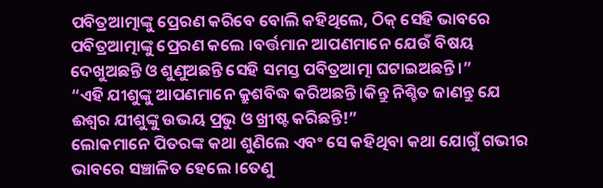ପବିତ୍ରଆତ୍ମାଙ୍କୁ ପ୍ରେରଣ କରିବେ ବୋଲି କହିଥିଲେ, ଠିକ୍ ସେହି ଭାବରେ ପବିତ୍ରଆତ୍ମାଙ୍କୁ ପ୍ରେରଣ କଲେ ।ବର୍ତ୍ତମାନ ଆପଣମାନେ ଯେଉଁ ବିଷୟ ଦେଖୁଅଛନ୍ତି ଓ ଶୁଣୁଅଛନ୍ତି ସେହି ସମସ୍ତ ପବିତ୍ରଆତ୍ମା ଘଟାଇଅଛନ୍ତି ।”
“ଏହି ଯୀଶୁଙ୍କୁ ଆପଣମାନେ କ୍ରୁଶବିଦ୍ଧ କରିଅଛନ୍ତି ।କିନ୍ତୁ ନିଶ୍ଚିତ ଜାଣନ୍ତୁ ଯେ ଈଶ୍ଵର ଯୀଶୁଙ୍କୁ ଉଭୟ ପ୍ରଭୁ ଓ ଖ୍ରୀଷ୍ଟ କରିଛନ୍ତି!”
ଲୋକମାନେ ପିତରଙ୍କ କଥା ଶୁଣିଲେ ଏବଂ ସେ କହିଥିବା କଥା ଯୋଗୁଁ ଗଭୀର ଭାବରେ ସଞ୍ଚାଳିତ ହେଲେ ।ତେଣୁ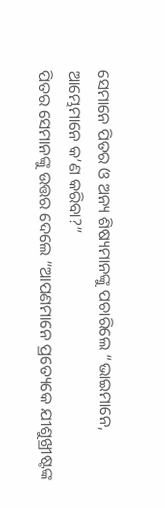ସେମାନେ ପିତର ଓ ଅନ୍ୟ ଶିଷ୍ୟମାନଙ୍କୁ ପଚାରିଲେ “ଭାଇମାନେ, ଆମ୍ଭେମାନେ କ’ଣ କରିବା?”
ପିତର ସେମାନଙ୍କୁ ଉତ୍ତର ଦେଲେ “ଆପଣମାନେ ପ୍ରତ୍ୟେକେ ଯୀଶୁଖ୍ରୀଷ୍ଟଙ୍କ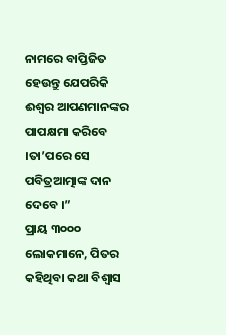ନାମରେ ବାପ୍ତିଜିତ ହେଉନ୍ତୁ ଯେପରିକି ଈଶ୍ଵର ଆପଣମାନଙ୍କର ପାପକ୍ଷମା କରିବେ ।ତା’ପରେ ସେ ପବିତ୍ରଆତ୍ମାଙ୍କ ଦାନ ଦେବେ ।”
ପ୍ରାୟ ୩୦୦୦ ଲୋକମାନେ, ପିତର କହିଥିବା କଥା ବିଶ୍ଵାସ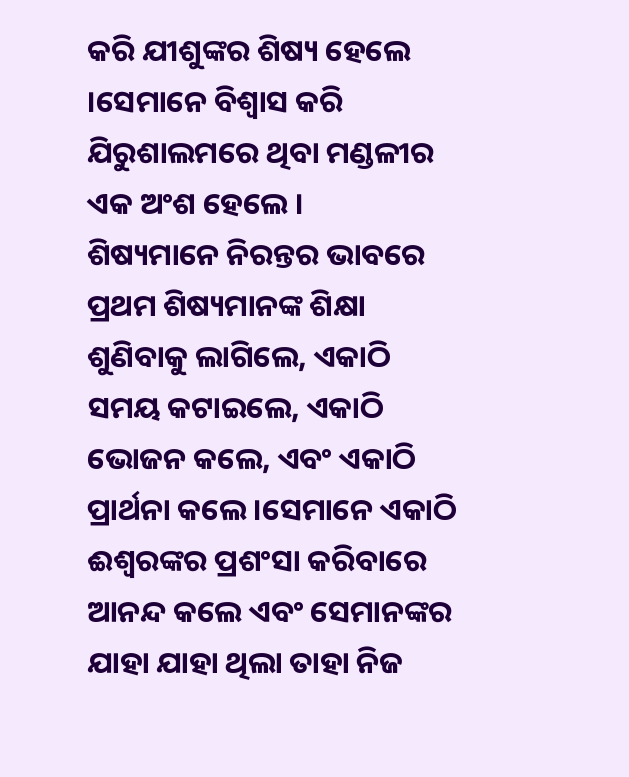କରି ଯୀଶୁଙ୍କର ଶିଷ୍ୟ ହେଲେ ।ସେମାନେ ବିଶ୍ଵାସ କରି ଯିରୁଶାଲମରେ ଥିବା ମଣ୍ଡଳୀର ଏକ ଅଂଶ ହେଲେ ।
ଶିଷ୍ୟମାନେ ନିରନ୍ତର ଭାବରେ ପ୍ରଥମ ଶିଷ୍ୟମାନଙ୍କ ଶିକ୍ଷା ଶୁଣିବାକୁ ଲାଗିଲେ, ଏକାଠି ସମୟ କଟାଇଲେ, ଏକାଠି ଭୋଜନ କଲେ, ଏବଂ ଏକାଠି ପ୍ରାର୍ଥନା କଲେ ।ସେମାନେ ଏକାଠି ଈଶ୍ଵରଙ୍କର ପ୍ରଶଂସା କରିବାରେ ଆନନ୍ଦ କଲେ ଏବଂ ସେମାନଙ୍କର ଯାହା ଯାହା ଥିଲା ତାହା ନିଜ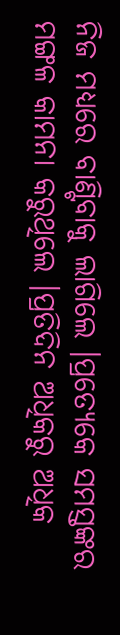ନିଜ ମଧ୍ୟରେ ବାଣ୍ଟିବାକୁ ଲାଗିଲେ ।ପ୍ରତ୍ୟେକେ ସମସ୍ତଙ୍କର ମଙ୍ଗଳ କାମନା କରୁଥିଲେ ।ପ୍ରତିଦିନ ଅଧିକରୁ ଅଧିକ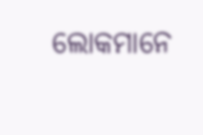ଲୋକମାନେ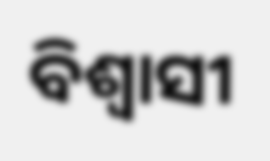ବିଶ୍ଵାସୀ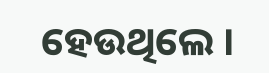ହେଉଥିଲେ ।